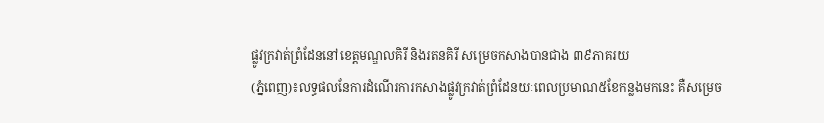ផ្លូវក្រវាត់ព្រំដែននៅខេត្តមណ្ឌលគិរី និងរតនគិរី សម្រេចកសាងបានជាង ៣៩ភាគរយ
(ភ្នំពេញ)៖លទ្ធផលនែការដំណើរការកសាងផ្លូវក្រវាត់ព្រំដែនយៈពេលប្រមាណ៥ខែកន្លងមកនេះ គឺសម្រេច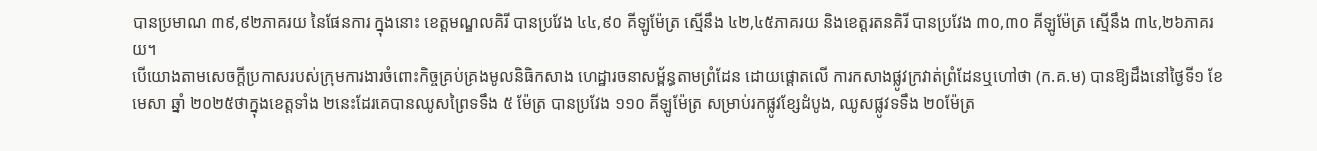បានប្រមាណ ៣៩,៩២ភាគរយ នៃផែនការ ក្នុងនោះ ខេត្តមណ្ឌលគិរី បានប្រវែង ៤៤,៩០ គីឡូម៉ែត្រ ស្មើនឹង ៤២,៤៥ភាគរយ និងខេត្តរតនគិរី បានប្រវែង ៣០,៣០ គីឡូម៉ែត្រ ស្មើនឹង ៣៤,២៦ភាគរយ។
បើយោងតាមសេចក្តីប្រកាសរបស់ក្រុមការងារចំពោះកិច្ចគ្រប់គ្រងមូលនិធិកសាង ហេដ្ឋារចនាសម្ព័ន្ធតាមព្រំដែន ដោយផ្តោតលើ ការកសាងផ្លូវក្រវាត់ព្រំដែនឬហៅថា (ក.គ.ម) បានឱ្យដឹងនៅថ្ងៃទី១ ខែមេសា ឆ្នាំ ២០២៥ថាក្នុងខេត្តទាំង ២នេះដែរគេបានឈូសព្រៃទទឹង ៥ ម៉ែត្រ បានប្រវែង ១១០ គីឡូម៉ែត្រ សម្រាប់រកផ្លូវខ្សែដំបូង, ឈូសផ្លូវទទឹង ២០ម៉ែត្រ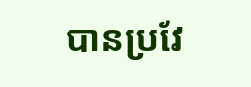បានប្រវែ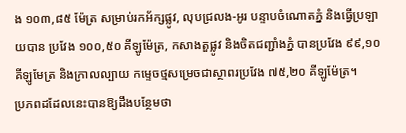ង ១០៣,៨៥ ម៉ែត្រ សម្រាប់រកអ័ក្សផ្លូវ, លុបជ្រលង-អូរ បន្ទាបចំណោតភ្នំ និងធ្វើប្រឡាយបាន ប្រវែង ១០០,៥០ គីឡូម៉ែត្រ, កសាងតួផ្លូវ និងចិតជញ្ជាំងភ្នំ បានប្រវែង ៩៩,១០ គីឡូមែត្រ និងក្រាលល្បាយ កម្ទេចថ្មសម្រេចជាស្ថាពរប្រវែង ៧៥,២០ គីឡូម៉ែត្រ។
ប្រភពដដែលនេះបានឱ្យដឹងបន្ថែមថា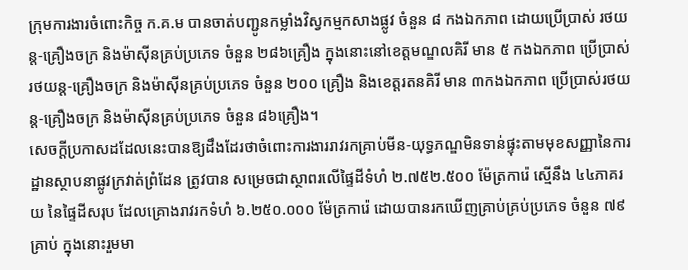ក្រុមការងារចំពោះកិច្ច ក.គ.ម បានចាត់បញ្ជូនកម្លាំងវិស្វកម្មកសាងផ្លូវ ចំនួន ៨ កងឯកភាព ដោយប្រើប្រាស់ រថយន្ត-គ្រឿងចក្រ និងម៉ាស៊ីនគ្រប់ប្រភេទ ចំនួន ២៨៦គ្រឿង ក្នុងនោះនៅខេត្តមណ្ឌលគិរី មាន ៥ កងឯកភាព ប្រើប្រាស់រថយន្ត-គ្រឿងចក្រ និងម៉ាស៊ីនគ្រប់ប្រភេទ ចំនួន ២០០ គ្រឿង និងខេត្តរតនគិរី មាន ៣កងឯកភាព ប្រើប្រាស់រថយន្ត-គ្រឿងចក្រ និងម៉ាស៊ីនគ្រប់ប្រភេទ ចំនួន ៨៦គ្រឿង។
សេចក្តីប្រកាសដដែលនេះបានឱ្យដឹងដែរថាចំពោះការងាររាវរកគ្រាប់មីន-យុទ្ធភណ្ឌមិនទាន់ផ្ទុះតាមមុខសញ្ញានៃការដ្ឋានស្ថាបនាផ្លូវក្រវាត់ព្រំដែន ត្រូវបាន សម្រេចជាស្ថាពរលើផ្ទៃដីទំហំ ២.៧៥២.៥០០ ម៉ែត្រការ៉េ ស្មើនឹង ៤៤ភាគរយ នៃផ្ទៃដីសរុប ដែលគ្រោងរាវរកទំហំ ៦.២៥០.០០០ ម៉ែត្រការ៉េ ដោយបានរកឃើញគ្រាប់គ្រប់ប្រភេទ ចំនួន ៧៩ គ្រាប់ ក្នុងនោះរួមមា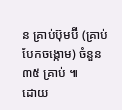ន គ្រាប់ប៊ុមប៊ី (គ្រាប់បែកចង្កោម) ចំនួន ៣៥ គ្រាប់ ៕
ដោយ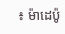៖ ម៉ាដេប៉ូ